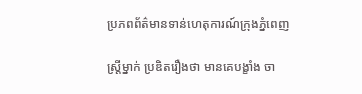ប្រភពព័ត៌មានទាន់ហេតុការណ៍ក្រុងភ្នំពេញ

ស្រ្តីម្នាក់ ប្រឌិតរឿងថា មានគេបង្ខាំង ចា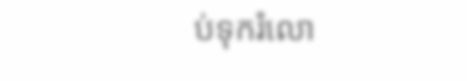ប់ទុករំលោ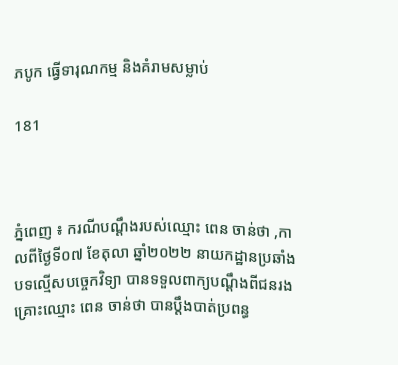ភបូក ធ្វើទារុណកម្ម និងគំរាមសម្លាប់

181



ភ្នំពេញ ៖ ករណីបណ្ដឹងរបស់ឈ្មោះ ពេន ចាន់ថា ,កាលពីថ្ងៃទី០៧ ខែតុលា ឆ្នាំ២០២២ នាយកដ្ឋានប្រឆាំងបទល្មើសបច្ចេកវិទ្យា បានទទួលពាក្យបណ្ដឹងពីជនរងគ្រោះឈ្មោះ ពេន ចាន់ថា បានប្ដឹងបាត់ប្រពន្ធ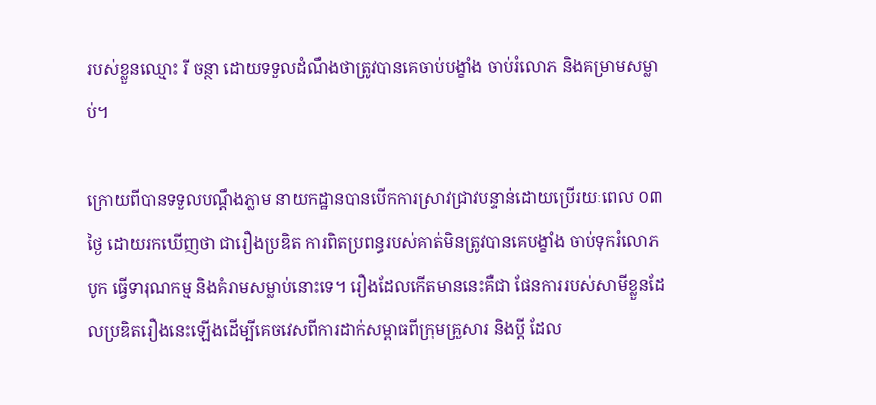របស់ខ្លួនឈ្មោះ រី ចន្ថា ដោយទទួលដំណឹងថាត្រូវបានគេចាប់បង្ខាំង ចាប់រំលោភ និងគម្រាមសម្លាប់។

ក្រោយពីបានទទួលបណ្ដឹងភ្លាម នាយកដ្ឋានបានបើកការស្រាវជ្រាវបន្ទាន់ដោយប្រើរយៈពេល ០៣ថ្ងៃ ដោយរកឃើញថា ជារឿងប្រឌិត ការពិតប្រពន្ធរបស់គាត់មិនត្រូវបានគេបង្ខាំង ចាប់ទុករំលោភបូក ធ្វើទារុណកម្ម និងគំរាមសម្លាប់នោះទេ។ រឿងដែលកើតមាននេះគឺជា ផែនការរបស់សាមីខ្លួនដែលប្រឌិតរឿងនេះឡើងដើម្បីគេចវេសពីការដាក់សម្ពាធពីក្រុមគ្រួសារ និងប្ដី ដែល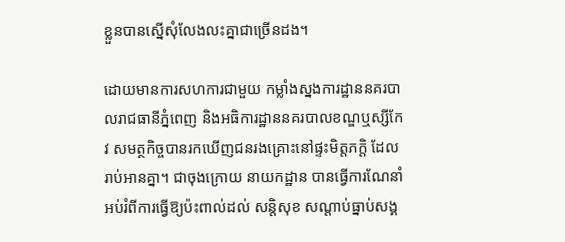ខ្លួនបានស្នើសុំលែងលះគ្នាជាច្រើនដង។

ដោយមានការសហការជាមួយ កម្លាំងស្នងការដ្ឋាននគរបាលរាជធានីភ្នំពេញ និងអធិការដ្ឋាននគរបាលខណ្ឌឬស្សីកែវ សមត្ថកិច្ចបានរកឃើញជនរងគ្រោះនៅផ្ទះមិត្តភក្ដិ ដែលរាប់អានគ្នា។ ជាចុងក្រោយ នាយកដ្ឋាន បានធ្វើការណែនាំអប់រំពីការធ្វើឱ្យប៉ះពាល់ដល់ សន្តិសុខ សណ្តាប់ធ្នាប់សង្គ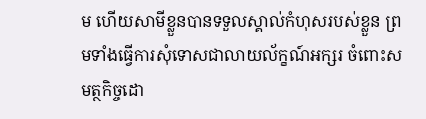ម ហើយសាមីខ្លួនបានទទួលស្គាល់កំហុសរបស់ខ្លួន ព្រមទាំងធ្វើការសុំទោសជាលាយល័ក្ខណ៍អក្សរ ចំពោះសមត្ថកិច្ចដោ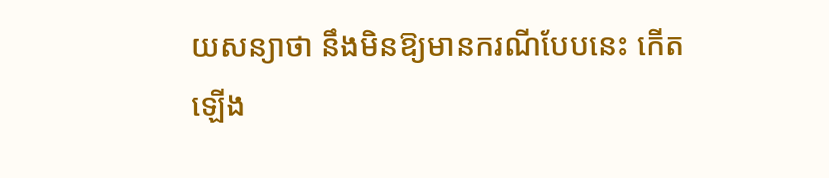យសន្យាថា នឹងមិនឱ្យមានករណីបែបនេះ កើតឡើង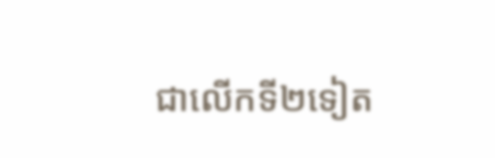ជាលើកទី២ទៀត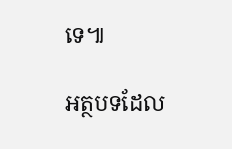ទេ៕

អត្ថបទដែល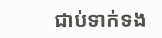ជាប់ទាក់ទង